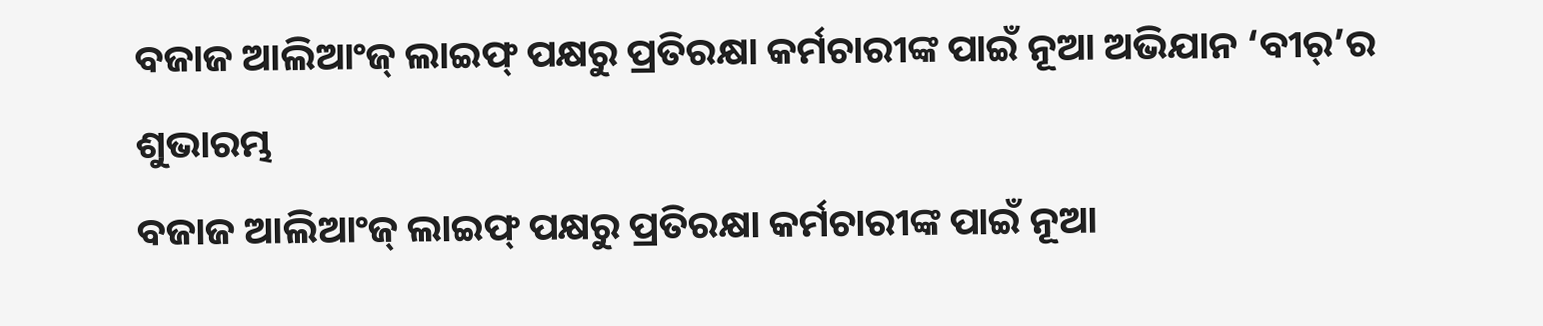ବଜାଜ ଆଲିଆଂଜ୍ ଲାଇଫ୍ ପକ୍ଷରୁ ପ୍ରତିରକ୍ଷା କର୍ମଚାରୀଙ୍କ ପାଇଁ ନୂଆ ଅଭିଯାନ ‘ବୀର୍’ର ଶୁଭାରମ୍ଭ
ବଜାଜ ଆଲିଆଂଜ୍ ଲାଇଫ୍ ପକ୍ଷରୁ ପ୍ରତିରକ୍ଷା କର୍ମଚାରୀଙ୍କ ପାଇଁ ନୂଆ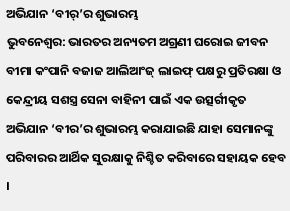ଅଭିଯାନ ‘ବୀର୍’ର ଶୁଭାରମ୍ଭ
ଭୁବନେଶ୍ୱର: ଭାରତର ଅନ୍ୟତମ ଅଗ୍ରଣୀ ଘରୋଇ ଜୀବନ ବୀମା କଂପାନି ବଜାଜ ଆଲିଆଂଜ୍ ଲାଇଫ୍ ପକ୍ଷରୁ ପ୍ରତିରକ୍ଷା ଓ କେନ୍ଦ୍ରୀୟ ସଶସ୍ତ୍ର ସେନା ବାହିନୀ ପାଇଁ ଏକ ଉତ୍ସର୍ଗୀକୃତ ଅଭିଯାନ ‘ବୀର’ର ଶୁଭାରମ୍ଭ କରାଯାଇଛି ଯାହା ସେମାନଙ୍କୁ ପରିବାରର ଆର୍ଥିକ ସୁରକ୍ଷାକୁ ନିଶ୍ଚିତ କରିବାରେ ସହାୟକ ହେବ ।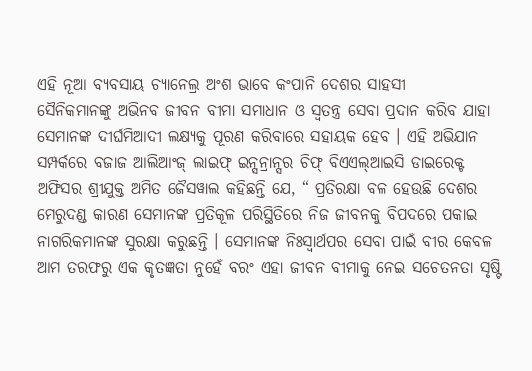ଏହି ନୂଆ ବ୍ୟବସାୟ ଚ୍ୟାନେଲ୍ର ଅଂଶ ଭାବେ କଂପାନି ଦେଶର ସାହସୀ
ସୈନିକମାନଙ୍କୁ ଅଭିନବ ଜୀବନ ବୀମା ସମାଧାନ ଓ ସ୍ୱତନ୍ତ୍ର ସେବା ପ୍ରଦାନ କରିବ ଯାହା ସେମାନଙ୍କ ଦୀର୍ଘମିଆଦୀ ଲକ୍ଷ୍ୟକୁ ପୂରଣ କରିବାରେ ସହାୟକ ହେବ । ଏହି ଅଭିଯାନ ସମ୍ପର୍କରେ ବଜାଜ ଆଲିଆଂଜ୍ ଲାଇଫ୍ ଇନ୍ସନ୍ରାନ୍ସର ଚିଫ୍ ବିଏଏଲ୍ଆଇସି ଡାଇରେକ୍ଟ ଅଫିସର ଶ୍ରୀଯୁକ୍ତ ଅମିତ ଜୈସୱାଲ କହିଛନ୍ତି ଯେ, “ ପ୍ରତିରକ୍ଷା ବଳ ହେଉଛି ଦେଶର ମେରୁଦଣ୍ଡ କାରଣ ସେମାନଙ୍କ ପ୍ରତିକୂଳ ପରିସ୍ଥିତିରେ ନିଜ ଜୀବନକୁ ବିପଦରେ ପକାଇ ନାଗରିକମାନଙ୍କ ସୁରକ୍ଷା କରୁଛନ୍ତି । ସେମାନଙ୍କ ନିଃସ୍ୱାର୍ଥପର ସେବା ପାଇଁ ବୀର କେବଳ ଆମ ତରଫରୁ ଏକ କୃତଜ୍ଞତା ନୁହେଁ ବରଂ ଏହା ଜୀବନ ବୀମାକୁ ନେଇ ସଚେତନତା ସୃଷ୍ଟି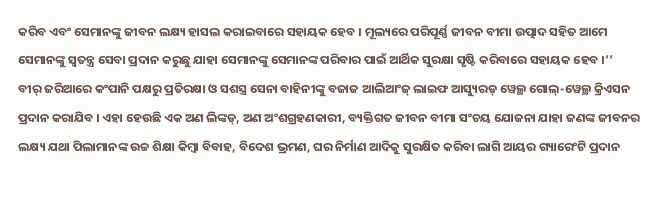କରିବ ଏବଂ ସେମାନଙ୍କୁ ଜୀବନ ଲକ୍ଷ୍ୟ ହାସଲ କରାଇବାରେ ସହାୟକ ହେବ । ମୂଲ୍ୟରେ ପରିପୂର୍ଣ୍ଣ ଜୀବନ ବୀମା ଉତ୍ପାଦ ସହିତ ଆମେ ସେମାନଙ୍କୁ ସ୍ୱତନ୍ତ୍ର ସେବା ପ୍ରଦାନ କରୁଛୁ ଯାହା ସେମାନଙ୍କୁ ସେମାନଙ୍କ ପରିବାର ପାଇଁ ଆର୍ଥିକ ସୁରକ୍ଷା ସୃଷ୍ଟି କରିବାରେ ସହାୟକ ହେବ ।’’
ବୀର୍ ଜରିଆରେ କଂପାନି ପକ୍ଷରୁ ପ୍ରତିରକ୍ଷା ଓ ସଶସ୍ତ୍ର ସେନା ବାହିନୀଙ୍କୁ ବଜାଜ ଆଲିଆଂଜ୍ ଲାଇଫ ଆସ୍ୟୁରଡ୍ ୱେଲ୍ଥ ଗୋଲ୍-ୱେଲ୍ଥ କ୍ରିଏସନ ପ୍ରଦାନ କରାଯିବ । ଏହା ହେଉଛି ଏକ ଅଣ ଲିଙ୍କଡ୍, ଅଣ ଅଂଶଗ୍ରହଣକାରୀ, ବ୍ୟକ୍ତିଗତ ଜୀବନ ବୀମା ସଂଚୟ ଯୋଜନା ଯାହା ଜଣଙ୍କ ଜୀବନର ଲକ୍ଷ୍ୟ ଯଥା ପିଲାମାନଙ୍କ ଉଚ୍ଚ ଶିକ୍ଷା କିମ୍ବା ବିବାହ, ବିଦେଶ ଭ୍ରମଣ, ଘର ନିର୍ମାଣ ଆଦିକୁ ସୁରକ୍ଷିତ କରିବା ଲାଗି ଆୟର ଗ୍ୟାରେଂଟି ପ୍ରଦାନ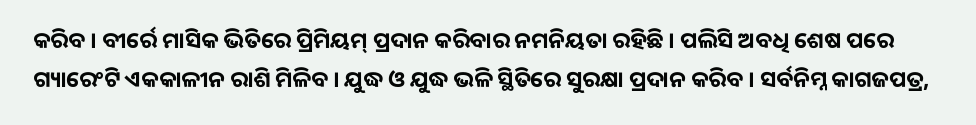କରିବ । ବୀର୍ରେ ମାସିକ ଭିତିରେ ପ୍ରିମିୟମ୍ ପ୍ରଦାନ କରିବାର ନମନିୟତା ରହିଛି । ପଲିସି ଅବଧି ଶେଷ ପରେ ଗ୍ୟାରେଂଟି ଏକକାଳୀନ ରାଶି ମିଳିବ । ଯୁଦ୍ଧ ଓ ଯୁଦ୍ଧ ଭଳି ସ୍ଥିତିରେ ସୁରକ୍ଷା ପ୍ରଦାନ କରିବ । ସର୍ବନିମ୍ନ କାଗଜପତ୍ର,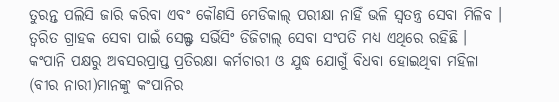ତୁରନ୍ତ ପଲିସି ଜାରି କରିବା ଏବଂ କୌଣସି ମେଡିକାଲ୍ ପରୀକ୍ଷା ନାହିଁ ଭଳି ସ୍ୱତନ୍ତ୍ର ସେବା ମିଳିବ । ତ୍ୱରିତ ଗ୍ରାହକ ସେବା ପାଇଁ ସେଲ୍ଫ ସର୍ଭିସିଂ ଡିଜିଟାଲ୍ ସେବା ସଂପତି ମଧ୍ୟ ଏଥିରେ ରହିଛି । କଂପାନି ପକ୍ଷରୁ ଅବସରପ୍ରାପ୍ତ ପ୍ରତିରକ୍ଷା କର୍ମଚାରୀ ଓ ଯୁଦ୍ଧ ଯୋଗୁଁ ବିଧବା ହୋଇଥିବା ମହିଳା (ବୀର ନାରୀ)ମାନଙ୍କୁ କଂପାନିର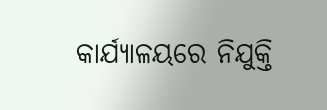କାର୍ଯ୍ୟାଳୟରେ ନିଯୁକ୍ତି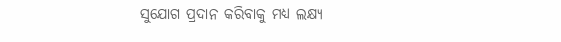ସୁଯୋଗ ପ୍ରଦାନ କରିବାକୁ ମଧ୍ୟ ଲକ୍ଷ୍ୟ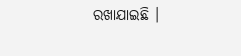ରଖାଯାଇଛି ।